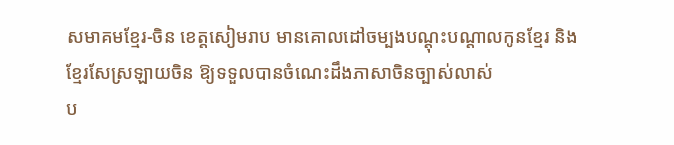សមាគមខ្មែរ-ចិន ខេត្តសៀមរាប មានគោលដៅចម្បងបណ្ដុះបណ្ដាលកូនខ្មែរ និងខ្មែរសែស្រឡាយចិន ឱ្យទទួលបានចំណេះដឹងភាសាចិនច្បាស់លាស់
ប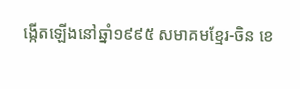ង្កើតឡើងនៅឆ្នាំ១៩៩៥ សមាគមខ្មែរ-ចិន ខេ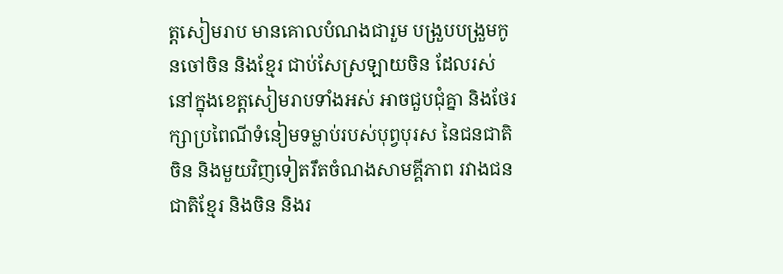ត្តសៀមរាប មានគោលបំណងជារួម បង្រួបបង្រួមកូនចៅចិន និងខ្មែរ ជាប់សែស្រឡាយចិន ដែលរស់នៅក្នុងខេត្តសៀមរាបទាំងអស់ អាចជួបជុំគ្នា និងថែរក្សាប្រពៃណីទំនៀមទម្លាប់របស់បុព្វបុរស នៃជនជាតិចិន និងមួយវិញទៀតរឹតចំណងសាមគ្គីភាព រវាងជនជាតិខ្មែរ និងចិន និងរ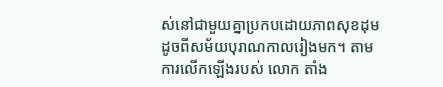ស់នៅជាមួយគ្នាប្រកបដោយភាពសុខដុម ដូចពីសម័យបុរាណកាលរៀងមក។ តាមការលើកឡើងរបស់ លោក តាំង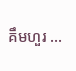គឹមហួរ ...